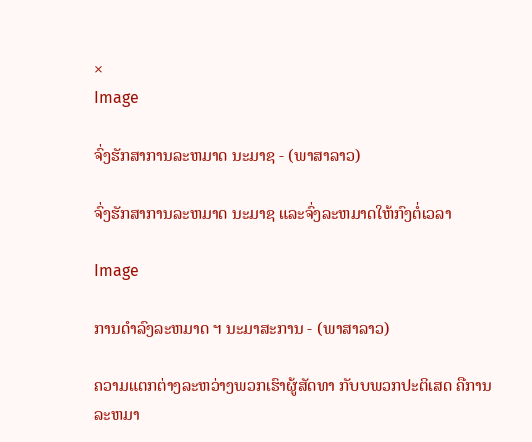×
Image

ຈົ່ງຮັກສາການລະຫມາດ ນະມາຊ - (ພາສາລາວ)

ຈົ່ງຮັກສາການລະຫມາດ ນະມາຊ ແລະຈົ່ງລະຫມາດໃຫ້ກົງຕໍ່ເວລາ

Image

ການດຳລົງລະຫມາດ ຯ ນະມາສະການ - (ພາສາລາວ)

ຄວາມແຕກຕ່າງລະຫວ່າງພວກເຮົາຜູ້ສັດທາ ກັບບພວກປະຕິເສດ ຄືການ ລະຫມາ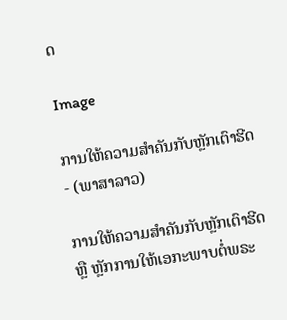ດ

Image

ການໃຫ້ຄວາມສຳຄັນກັບຫຼັກເຕົາຮີດ - (ພາສາລາວ)

ການໃຫ້ຄວາມສຳຄັນກັບຫຼັກເຕົາຮີດ ຫຼື ຫຼັກການໃຫ້ເອກະພາບຕໍ່ພຣະ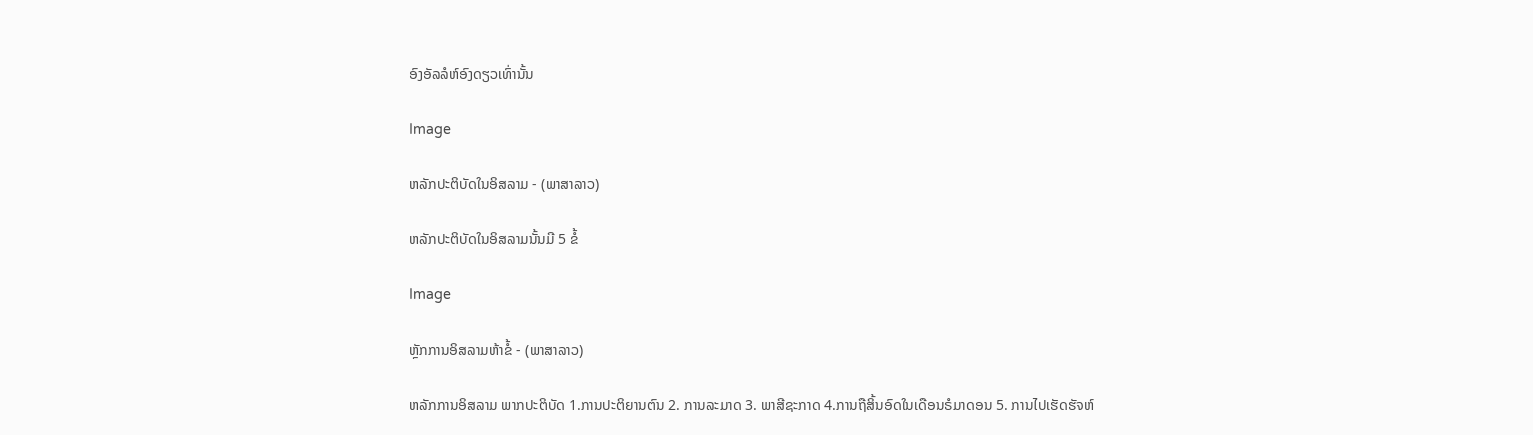ອົງອັລລໍຫ໌ອົງດຽວເທົ່ານັ້ນ

Image

ຫລັກປະຕິບັດໃນອິສລາມ - (ພາສາລາວ)

ຫລັກປະຕິບັດໃນອິສລາມນັ້ນມີ 5 ຂໍ້

Image

ຫຼັກການອິສລາມຫ້າຂໍ້ - (ພາສາລາວ)

ຫລັກການອິສລາມ ພາກປະຕິບັດ 1.ການປະຕິຍານຕົນ 2. ການລະມາດ 3. ພາສີຊະກາດ 4.ການຖືສິ້ນອົດໃນເດືອນຣໍມາດອນ 5. ການໄປເຮັດຮັຈຫ໌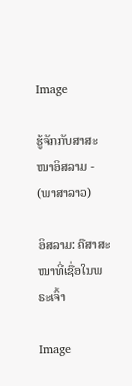Image

ຮູ້ຈັກກັບສາສະໜາອິສລາມ - (ພາສາລາວ)

ອິສລາມ: ຄືສາສະໜາທີ່ເຊື່ອໃນພຣະເຈົ້າ

Image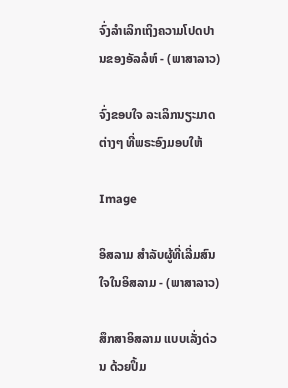ຈົ່ງລຳເລິກເຖິງຄວາມໂປດປານຂອງອັລລໍຫ໌ - (ພາສາລາວ)

ຈົ່ງຂອບໃຈ ລະເລິກນຽະມາດຕ່າງໆ ທີ່ພຣະອົງມອບໃຫ້

Image

ອິສລາມ ສຳລັບຜູ້ທີ່ເລີ່ມສົນໃຈໃນອິສລາມ - (ພາສາລາວ)

ສຶກສາອິສລາມ ແບບເລັ່ງດ່ວນ ດ້ວຍປຶ້ມ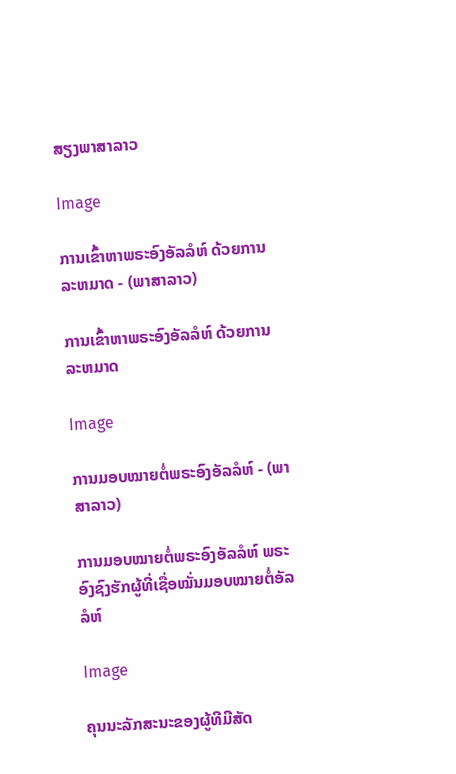ສຽງພາສາລາວ

Image

ການເຂົ້າຫາພຣະອົງອັລລໍຫ໌ ດ້ວຍການລະຫມາດ - (ພາສາລາວ)

ການເຂົ້າຫາພຣະອົງອັລລໍຫ໌ ດ້ວຍການລະຫມາດ

Image

ການມອບໝາຍຕໍ່ພຣະອົງອັລລໍຫ໌ - (ພາສາລາວ)

ການມອບໝາຍຕໍ່ພຣະອົງອັລລໍຫ໌ ພຣະອົງຊົງຮັກຜູ້ທີ່ເຊື່ອໝັ່ນມອບໝາຍຕໍ່ອັລລໍຫ໌

Image

ຄຸນນະລັກສະນະຂອງຜູ້ທີມີສັດ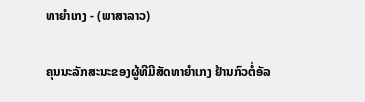ທາຍຳເກງ - (ພາສາລາວ)

ຄຸນນະລັກສະນະຂອງຜູ້ທີມີສັດທາຍຳເກງ ຢ້ານກົວຕໍ່ອັລ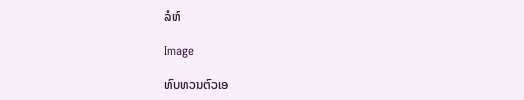ລໍຫ໌

Image

ທົບທວນຕົວເອ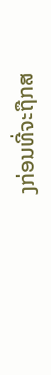ງກ່ອນທີ່ຈະຖືກສ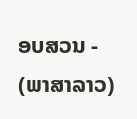ອບສວນ - (ພາສາລາວ)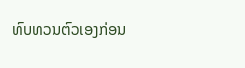ທົບທວນຕົວເອງກ່ອນ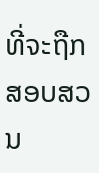ທີ່ຈະຖືກສອບສວນ